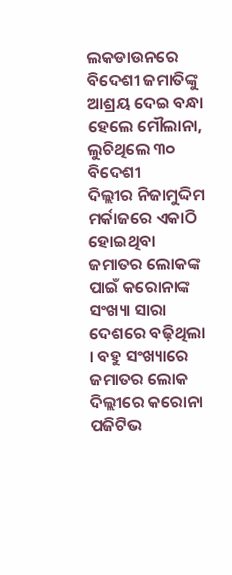ଲକଡାଉନରେ ବିଦେଶୀ ଜମାତିଙ୍କୁ ଆଶ୍ରୟ ଦେଇ ବନ୍ଧା ହେଲେ ମୌଲାନା, ଲୁଚିଥିଲେ ୩୦ ବିଦେଶୀ
ଦିଲ୍ଲୀର ନିଜାମୁଦ୍ଦିମ ମର୍କାଜରେ ଏକାଠି ହୋଇଥିବା ଜମାତର ଲୋକଙ୍କ ପାଇଁ କରୋନାଙ୍କ ସଂଖ୍ୟା ସାରା ଦେଶରେ ବଢ଼ିଥିଲା । ବହୁ ସଂଖ୍ୟାରେ ଜମାତର ଲୋକ ଦିଲ୍ଲୀରେ କରୋନା ପଜିଟିଭ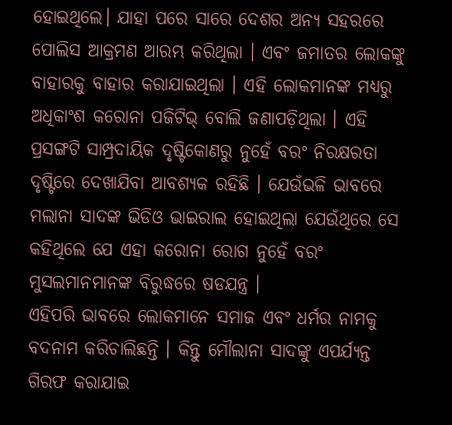ହୋଇଥିଲେ। ଯାହା ପରେ ସାରେ ଦେଶର ଅନ୍ୟ ସହରରେ ପୋଲିସ ଆକ୍ରମଣ ଆରମ୍ଭ କରିଥିଲା । ଏବଂ ଜମାତର ଲୋକଙ୍କୁ ବାହାରକୁ ବାହାର କରାଯାଇଥିଲା । ଏହି ଲୋକମାନଙ୍କ ମଧ୍ୟରୁ ଅଧିକାଂଶ କରୋନା ପଜିଟିଭ୍ ବୋଲି ଜଣାପଡ଼ିଥିଲା । ଏହି ପ୍ରସଙ୍ଗଟି ସାମ୍ପ୍ରଦାୟିକ ଦୃଷ୍ଟିକୋଣରୁ ନୁହେଁ ବରଂ ନିରକ୍ଷରତା ଦୃଷ୍ଟିରେ ଦେଖାଯିବା ଆବଶ୍ୟକ ରହିଛି । ଯେଉଁଭଳି ଭାବରେ ମଲାନା ସାଦଙ୍କ ଭିଡିଓ ଭାଇରାଲ ହୋଇଥିଲା ଯେଉଁଥିରେ ସେ କହିଥିଲେ ଯେ ଏହା କରୋନା ରୋଗ ନୁହେଁ ବରଂ ମୁସଲମାନମାନଙ୍କ ବିରୁଦ୍ଧରେ ଷଡଯନ୍ତ୍ର ।
ଏହିପରି ଭାବରେ ଲୋକମାନେ ସମାଜ ଏବଂ ଧର୍ମର ନାମକୁ ବଦନାମ କରିଚାଲିଛନ୍ତି । କିନ୍ତୁ ମୌଲାନା ସାଦଙ୍କୁ ଏପର୍ଯ୍ୟନ୍ତ ଗିରଫ କରାଯାଇ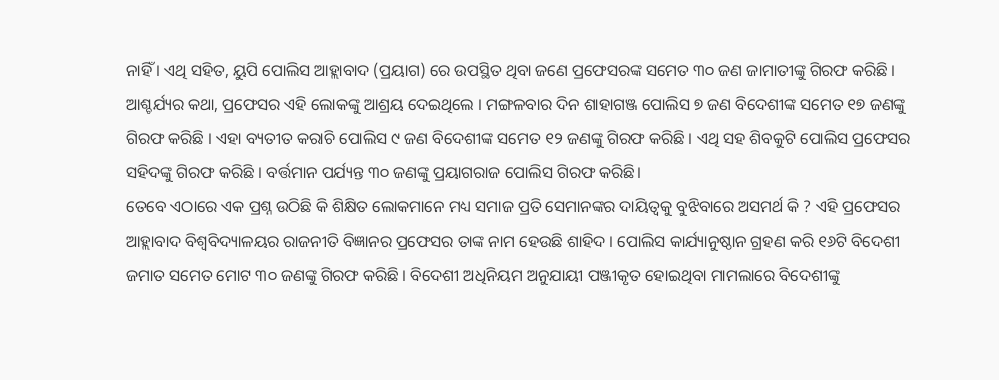ନାହିଁ । ଏଥି ସହିତ, ୟୁପି ପୋଲିସ ଆହ୍ଲାବାଦ (ପ୍ରୟାଗ) ରେ ଉପସ୍ଥିତ ଥିବା ଜଣେ ପ୍ରଫେସରଙ୍କ ସମେତ ୩୦ ଜଣ ଜାମାତୀଙ୍କୁ ଗିରଫ କରିଛି । ଆଶ୍ଚର୍ଯ୍ୟର କଥା, ପ୍ରଫେସର ଏହି ଲୋକଙ୍କୁ ଆଶ୍ରୟ ଦେଇଥିଲେ । ମଙ୍ଗଳବାର ଦିନ ଶାହାଗଞ୍ଜ ପୋଲିସ ୭ ଜଣ ବିଦେଶୀଙ୍କ ସମେତ ୧୭ ଜଣଙ୍କୁ ଗିରଫ କରିଛି । ଏହା ବ୍ୟତୀତ କରାଚି ପୋଲିସ ୯ ଜଣ ବିଦେଶୀଙ୍କ ସମେତ ୧୨ ଜଣଙ୍କୁ ଗିରଫ କରିଛି । ଏଥି ସହ ଶିବକୁଟି ପୋଲିସ ପ୍ରଫେସର ସହିଦଙ୍କୁ ଗିରଫ କରିଛି । ବର୍ତ୍ତମାନ ପର୍ଯ୍ୟନ୍ତ ୩୦ ଜଣଙ୍କୁ ପ୍ରୟାଗରାଜ ପୋଲିସ ଗିରଫ କରିଛି।
ତେବେ ଏଠାରେ ଏକ ପ୍ରଶ୍ନ ଉଠିଛି କି ଶିକ୍ଷିତ ଲୋକମାନେ ମଧ୍ୟ ସମାଜ ପ୍ରତି ସେମାନଙ୍କର ଦାୟିତ୍ୱକୁ ବୁଝିବାରେ ଅସମର୍ଥ କି ? ଏହି ପ୍ରଫେସର ଆହ୍ଲାବାଦ ବିଶ୍ୱବିଦ୍ୟାଳୟର ରାଜନୀତି ବିଜ୍ଞାନର ପ୍ରଫେସର ତାଙ୍କ ନାମ ହେଉଛି ଶାହିଦ । ପୋଲିସ କାର୍ଯ୍ୟାନୁଷ୍ଠାନ ଗ୍ରହଣ କରି ୧୬ଟି ବିଦେଶୀ ଜମାତ ସମେତ ମୋଟ ୩୦ ଜଣଙ୍କୁ ଗିରଫ କରିଛି । ବିଦେଶୀ ଅଧିନିୟମ ଅନୁଯାୟୀ ପଞ୍ଜୀକୃତ ହୋଇଥିବା ମାମଲାରେ ବିଦେଶୀଙ୍କୁ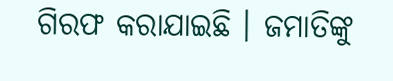ଗିରଫ କରାଯାଇଛି । ଜମାତିଙ୍କୁ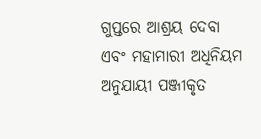ଗୁପ୍ତରେ ଆଶ୍ରୟ ଦେବା ଏବଂ ମହାମାରୀ ଅଧିନିୟମ ଅନୁଯାୟୀ ପଞ୍ଜୀକୃତ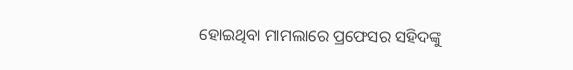ହୋଇଥିବା ମାମଲାରେ ପ୍ରଫେସର ସହିଦଙ୍କୁ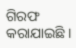ଗିରଫ କରାଯାଇଛି ।